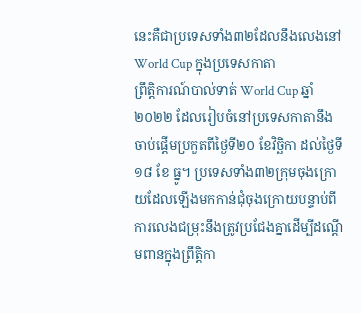នេះគឺជាប្រទេសទាំង៣២ដែលនឹងលេងនៅ World Cup ក្នុងប្រទេសកាតា
ព្រឹត្តិការណ៍បាល់ទាត់ World Cup ឆ្នាំ២០២២ ដែលរៀបចំនៅប្រទេសកាតានឹងចាប់ផ្ដើមប្រកួតពីថ្ងៃទី២០ ខែវិច្ឆិកា ដល់ថ្ងៃទី១៨ ខែ ធ្នូ។ ប្រទេសទាំង៣២ក្រុមចុងក្រោយដែលឡើងមកកាន់ជុំចុងក្រោយបន្ទាប់ពីការលេងជម្រុះនឹងត្រូវប្រជែងគ្នាដើម្បីដណ្ដើមពានក្នុងព្រឹត្តិកា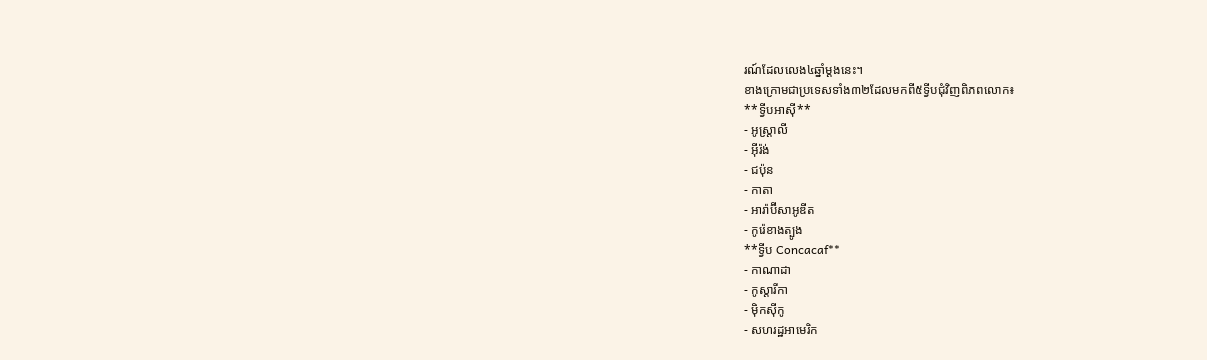រណ៍ដែលលេង៤ឆ្នាំម្ដងនេះ។
ខាងក្រោមជាប្រទេសទាំង៣២ដែលមកពី៥ទ្វីបជុំវិញពិភពលោក៖
**ទ្វីបអាស៊ី**
- អូស្ត្រាលី
- អ៊ីរ៉ង់
- ជប៉ុន
- កាតា
- អារ៉ាប៊ីសាអូឌីត
- កូរ៉េខាងត្បូង
**ទ្វីប Concacaf**
- កាណាដា
- កូស្តារីកា
- ម៉ិកស៊ីកូ
- សហរដ្ឋអាមេរិក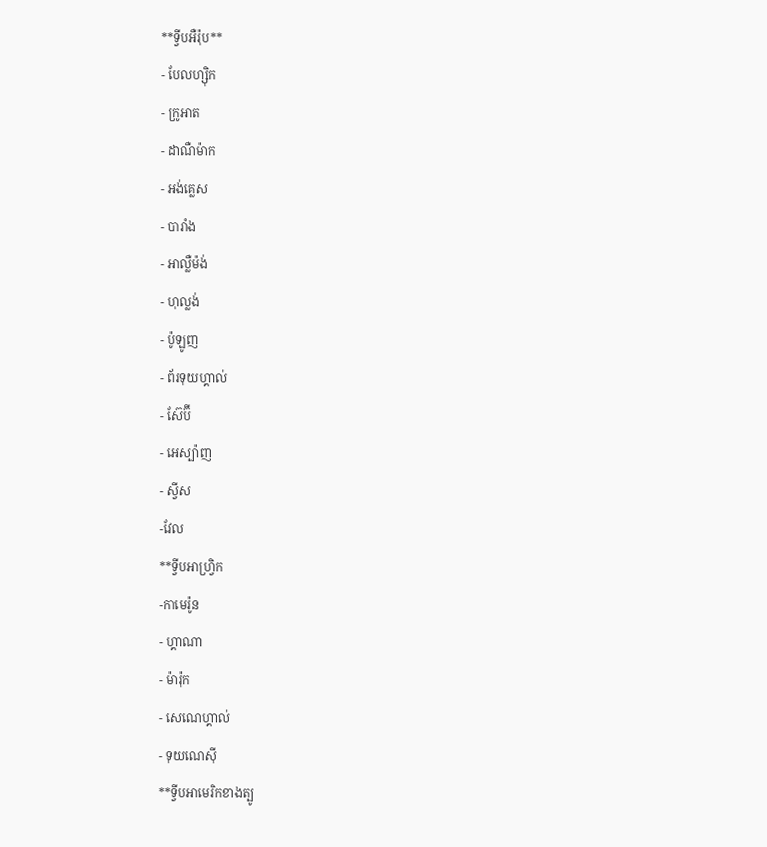**ទ្វីបអឺរ៉ុប**
- បែលហ្ស៊ិក
- ក្រូអាត
- ដាណឺម៉ាក
- អង់គ្លេស
- បារាំង
- អាល្លឺម៉ង់
- ហុល្លង់
- ប៉ូឡូញ
- ព័រទុយហ្គាល់
- ស៊ែប៊ី
- អេស្ប៉ាញ
- ស្វីស
-វែល
**ទ្វីបអាហ្វ្រិក
-កាមេរ៉ូន
- ហ្គាណា
- ម៉ារ៉ុក
- សេណេហ្គាល់
- ទុយណេស៊ី
**ទ្វីបអាមេរិកខាងត្បូ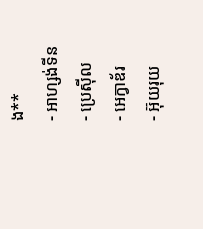ង**
- អាហ្សង់ទីន
- ប្រេស៊ីល
- អេក្វាឌ័រ
- អ៊ុយរុយ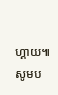ហ្គាយ៕
សូមប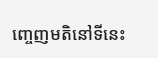ញ្ចេញមតិនៅទីនេះ